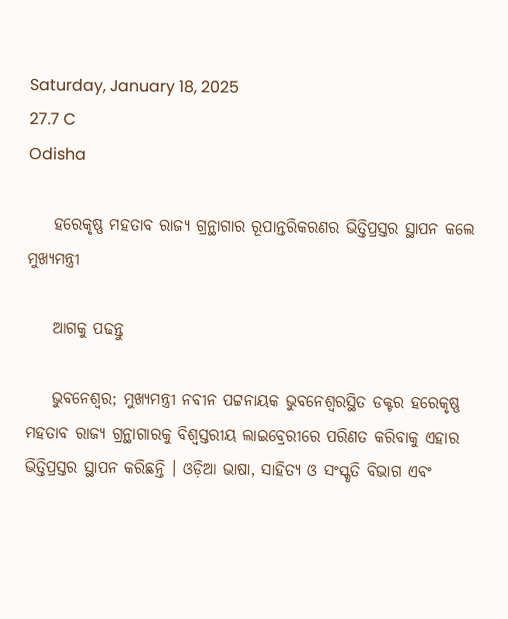Saturday, January 18, 2025
27.7 C
Odisha

    ହରେକୃଷ୍ଣ ମହତାବ ରାଜ୍ୟ ଗ୍ରନ୍ଥାଗାର ରୂପାନ୍ତରିକରଣର ଭିତ୍ତିପ୍ରସ୍ତର ସ୍ଥାପନ କଲେ ମୁଖ୍ୟମନ୍ତ୍ରୀ

    ଆଗକୁ ପଢନ୍ତୁ

    ଭୁବନେଶ୍ୱର; ମୁଖ୍ୟମନ୍ତ୍ରୀ ନବୀନ ପଟ୍ଟନାୟକ ଭୁବନେଶ୍ୱରସ୍ଥିତ ଡକ୍ଟର ହରେକୃଷ୍ଣ ମହତାବ ରାଜ୍ୟ ଗ୍ରନ୍ଥାଗାରକୁ ବିଶ୍ବସ୍ତରୀୟ ଲାଇବ୍ରେରୀରେ ପରିଣତ କରିବାକୁ ଏହାର ଭିତ୍ତିପ୍ରସ୍ତର ସ୍ଥାପନ କରିଛନ୍ତି । ଓଡ଼ିଆ ଭାଷା, ସାହିତ୍ୟ ଓ ସଂସ୍କୃତି ବିଭାଗ ଏବଂ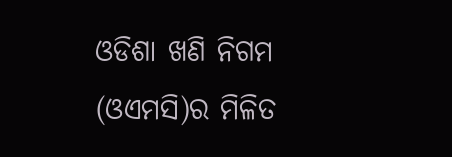ଓଡିଶା ଖଣି ନିଗମ (ଓଏମସି)ର ମିଳିତ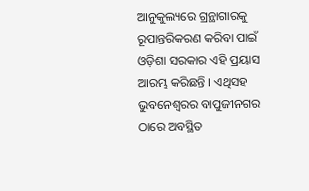ଆନୁକୁଲ୍ୟରେ ଗ୍ରନ୍ଥାଗାରକୁ ରୂପାନ୍ତରିକରଣ କରିବା ପାଇଁ ଓଡ଼ିଶା ସରକାର ଏହି ପ୍ରୟାସ ଆରମ୍ଭ କରିଛନ୍ତି । ଏଥିସହ ଭୁବନେଶ୍ବରର ବାପୁଜୀନଗର ଠାରେ ଅବସ୍ଥିତ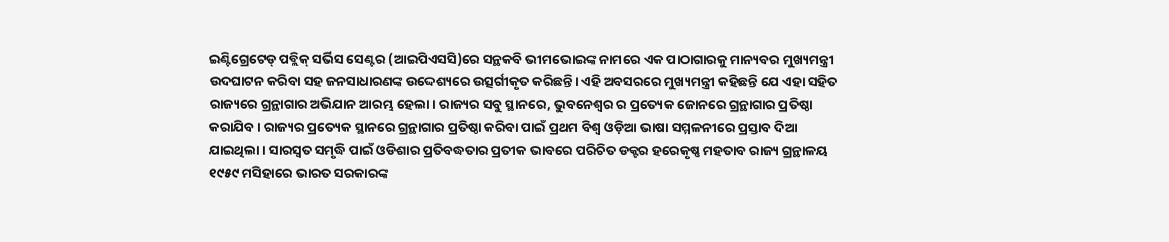ଇଣ୍ଟିଗ୍ରେଟେଡ୍ ପବ୍ଲିକ୍ ସର୍ଭିସ ସେଣ୍ଟର (ଆଇପିଏସସି)ରେ ସନ୍ଥକବି ଭୀମଭୋଇଙ୍କ ନାମରେ ଏକ ପାଠାଗାରକୁ ମାନ୍ୟବର ମୁଖ୍ୟମନ୍ତ୍ରୀ ଉଦଘାଟନ କରିବା ସହ ଜନସାଧାରଣଙ୍କ ଉଦ୍ଦେଶ୍ୟରେ ଉତ୍ସର୍ଗୀକୃତ କରିଛନ୍ତି। ଏହି ଅବସରରେ ମୁଖ୍ୟମନ୍ତ୍ରୀ କହିଛନ୍ତି ଯେ ଏହା ସହିତ ରାଜ୍ୟରେ ଗ୍ରନ୍ଥାଗାର ଅଭିଯାନ ଆରମ୍ଭ ହେଲା। ରାଜ୍ୟର ସବୁ ସ୍ଥାନରେ, ଭୁବନେଶ୍ଵର ର ପ୍ରତ୍ୟେକ ଜୋନରେ ଗ୍ରନ୍ଥାଗାର ପ୍ରତିଷ୍ଠା କରାଯିବ। ରାଜ୍ୟର ପ୍ରତ୍ୟେକ ସ୍ଥାନରେ ଗ୍ରନ୍ଥାଗାର ପ୍ରତିଷ୍ଠା କରିବା ପାଇଁ ପ୍ରଥମ ବିଶ୍ବ ଓଡ଼ିଆ ଭାଷା ସମ୍ମଳନୀରେ ପ୍ରସ୍ତାବ ଦିଆ ଯାଇଥିଲା। ସାରସ୍ୱତ ସମୃଦ୍ଧି ପାଇଁ ଓଡିଶାର ପ୍ରତିବଦ୍ଧତାର ପ୍ରତୀକ ଭାବରେ ପରିଚିତ ଡକ୍ଟର ହରେକୃଷ୍ଣ ମହତାବ ରାଜ୍ୟ ଗ୍ରନ୍ଥାଳୟ ୧୯୫୯ ମସିହାରେ ଭାରତ ସରକାରଙ୍କ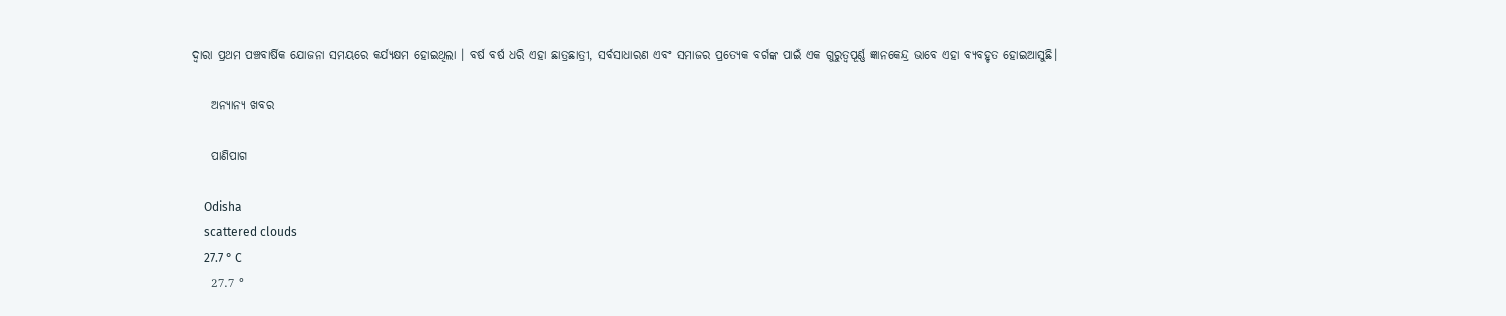ଦ୍ୱାରା ପ୍ରଥମ ପଞ୍ଚବାର୍ଷିକ ଯୋଜନା ସମୟରେ କର୍ଯ୍ୟକ୍ଷମ ହୋଇଥିଲା । ବର୍ଷ ବର୍ଷ ଧରି ଏହା ଛାତ୍ରଛାତ୍ରୀ, ସର୍ବସାଧାରଣ ଏବଂ ସମାଜର ପ୍ରତ୍ୟେକ ବର୍ଗଙ୍କ ପାଇଁ ଏକ ଗୁରୁତ୍ୱପୂର୍ଣ୍ଣ ଜ୍ଞାନକେନ୍ଦ୍ର ଭାବେ ଏହା ବ୍ୟବହୃତ ହୋଇଆସୁଛି।

    ଅନ୍ୟାନ୍ୟ ଖବର

    ପାଣିପାଗ

    Odisha
    scattered clouds
    27.7 ° C
    27.7 °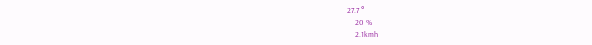27.7 °
    20 %
    2.1kmh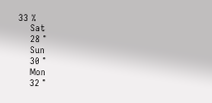33 %
    Sat
    28 °
    Sun
    30 °
    Mon
    32 °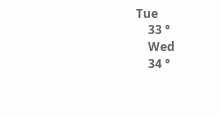Tue
    33 °
    Wed
    34 °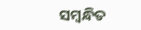ସମ୍ବନ୍ଧିତ